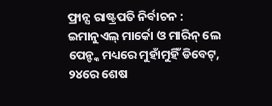ଫ୍ରାନ୍ସ ରାଷ୍ଟ୍ରପତି ନିର୍ବାଚନ : ଇମାନୁଏଲ୍ ମାର୍କୋ ଓ ମାରିନ୍ ଲେ ପେନ୍ଙ୍କ ମଧ୍ୟରେ ମୁହାଁମୁହିଁ ଡିବେଟ୍, ୨୪ରେ ଶେଷ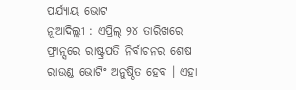ପର୍ଯ୍ୟାୟ ଭୋଟ
ନୂଆଦିଲ୍ଲୀ : ଏପ୍ରିଲ୍ ୨୪ ତାରିଖରେ ଫ୍ରାନ୍ସରେ ରାଷ୍ଟ୍ରପତି ନିର୍ବାଚନର ଶେଷ ରାଉଣ୍ଡ ଭୋଟିଂ ଅନୁଷ୍ଠିତ ହେବ । ଏହା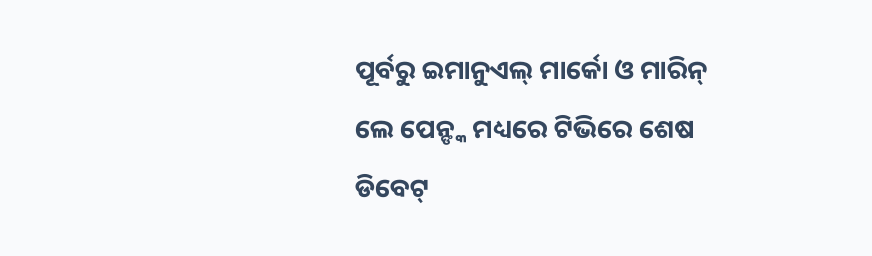ପୂର୍ବରୁ ଇମାନୁଏଲ୍ ମାର୍କୋ ଓ ମାରିନ୍ ଲେ ପେନ୍ଙ୍କ ମଧ୍ୟରେ ଟିଭିରେ ଶେଷ ଡିବେଟ୍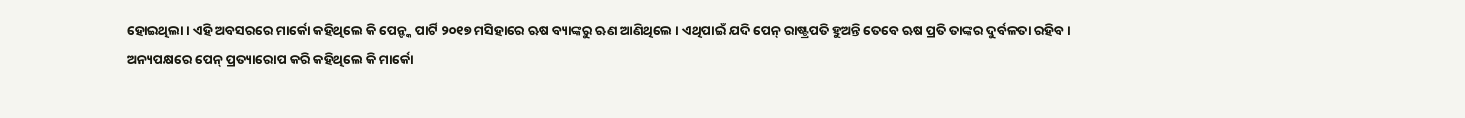ହୋଇଥିଲା । ଏହି ଅବସରରେ ମାର୍କୋ କହିଥିଲେ କି ପେନ୍ଙ୍କ ପାର୍ଟି ୨୦୧୭ ମସିହାରେ ଋଷ ବ୍ୟାଙ୍କରୁ ଋଣ ଆଣିଥିଲେ । ଏଥିପାଇଁ ଯଦି ପେନ୍ ରାଷ୍ଟ୍ରପତି ହୁଅନ୍ତି ତେବେ ଋଷ ପ୍ରତି ତାଙ୍କର ଦୁର୍ବଳତା ରହିବ ।
ଅନ୍ୟପକ୍ଷରେ ପେନ୍ ପ୍ରତ୍ୟାରୋପ କରି କହିଥିଲେ କି ମାର୍କୋ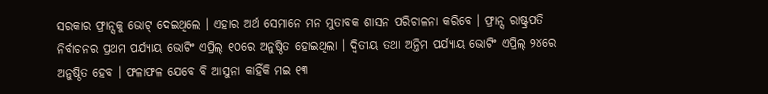ସରକାର ଫ୍ରାନ୍ସକୁ ଭୋଟ୍ ଦେଇଥିଲେ । ଏହାର ଅର୍ଥ ସେମାନେ ମନ ମୁତାବକ ଶାସନ ପରିଚାଳନା କରିବେ । ଫ୍ରାନ୍ସ ରାଷ୍ଟ୍ରପତି ନିର୍ବାଚନର ପ୍ରଥମ ପର୍ଯ୍ୟାୟ ଭୋଟିଂ ଏପ୍ରିଲ୍ ୧୦ରେ ଅନୁଷ୍ଠିତ ହୋଇଥିଲା । ଦ୍ୱିତୀୟ ତଥା ଅନ୍ତିମ ପର୍ଯ୍ୟାୟ ଭୋଟିଂ ଏପ୍ରିଲ୍ ୨୪ରେ ଅନୁଷ୍ଠିତ ହେବ । ଫଳାଫଳ ଯେବେ ବି ଆସୁନା କାହିଁକି ମଇ ୧୩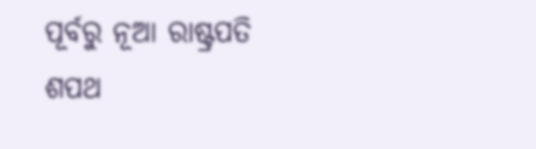ପୂର୍ବରୁ ନୂଆ ରାଷ୍ଟ୍ରପତି ଶପଥ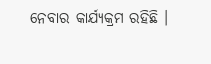ନେବାର କାର୍ଯ୍ୟକ୍ରମ ରହିଛି ।